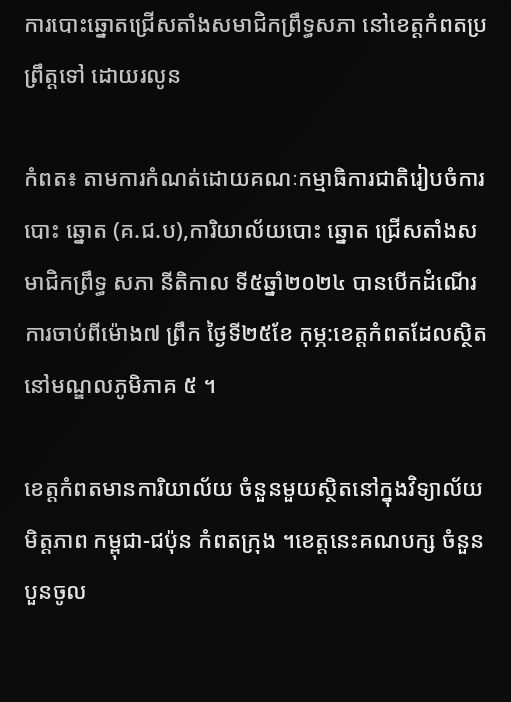ការបោះឆ្នោតជ្រើសតាំងសមាជិកព្រឹទ្ធសភា នៅខេត្តកំពតប្រព្រឹត្តទៅ ដោយរលូន

កំពត៖ តាមការកំណត់ដោយគណៈកម្មាធិការជាតិរៀបចំការ បោះ ឆ្នោត (គ.ជ.ប),ការិយាល័យបោះ ឆ្នោត ជ្រើសតាំងសមាជិកព្រឹទ្ធ សភា នីតិកាល ទី៥ឆ្នាំ២០២៤ បានបើកដំណើរការចាប់ពីម៉ោង៧ ព្រឹក ថ្ងៃទី២៥ខែ កុម្ភ:ខេត្តកំពតដែលស្ថិតនៅមណ្ឌលភូមិភាគ ៥ ។

ខេត្តកំពតមានការិយាល័យ ចំនួនមួយស្ថិតនៅក្នុងវិទ្យាល័យ មិត្តភាព កម្ពុជា-ជប៉ុន កំពតក្រុង ។ខេត្តនេះគណបក្ស ចំនួនបួនចូល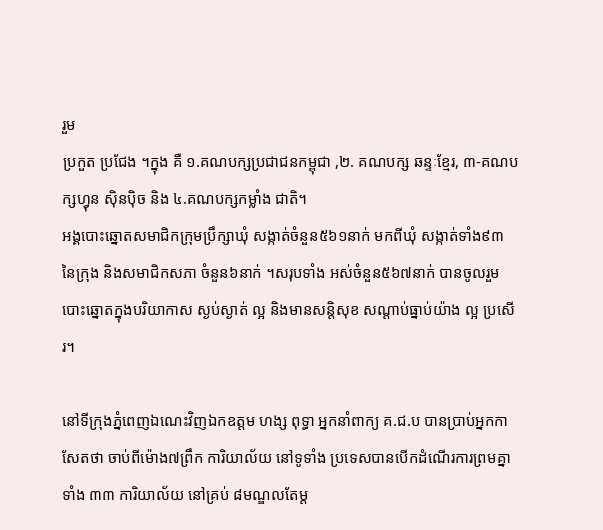រួម
ប្រកួត ប្រជែង ។ក្នុង គឺ ១.គណបក្សប្រជាជនកម្ពុជា ,២. គណបក្ស ឆន្ទៈខ្មែរ, ៣-គណបក្សហ្វុន ស៊ិនប៉ិច និង ៤.គណបក្សកម្លាំង ជាតិ។
អង្គបោះឆ្នោតសមាជិកក្រុមប្រឹក្សាឃុំ សង្កាត់ចំនួន៥៦១នាក់ មកពីឃុំ សង្កាត់ទាំង៩៣ នៃក្រុង និងសមាជិកសភា ចំនួន៦នាក់ ។សរុបទាំង អស់ចំនួន៥៦៧នាក់ បានចូលរួមបោះឆ្នោតក្នុងបរិយាកាស ស្ងប់ស្ងាត់ ល្អ និងមានសន្តិសុខ សណ្តាប់ធ្នាប់យ៉ាង ល្អ ប្រសើរ។

នៅទីក្រុងភ្នំពេញឯណេះវិញឯកឧត្តម ហង្ស ពុទ្ធា អ្នកនាំពាក្យ គ.ជ.ប បានប្រាប់អ្នកកាសែតថា ចាប់ពីម៉ោង៧ព្រឹក ការិយាល័យ នៅទូទាំង ប្រទេសបានបើកដំណើរការព្រមគ្នាទាំង ៣៣ ការិយាល័យ នៅគ្រប់ ៨មណ្ឌលតែម្ត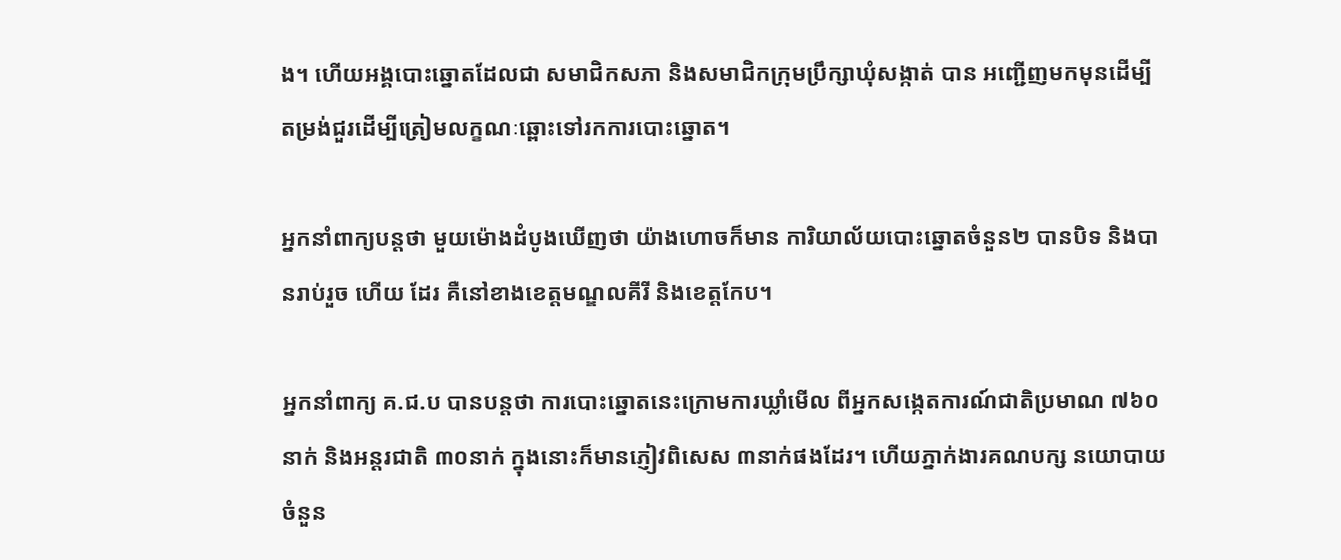ង។ ហើយអង្គបោះឆ្នោតដែលជា សមាជិកសភា និងសមាជិកក្រុមប្រឹក្សាឃុំសង្កាត់ បាន អញ្ជើញមកមុនដើម្បី តម្រង់ជួរដើម្បីត្រៀមលក្ខណៈឆ្ពោះទៅរកការបោះឆ្នោត។

អ្នកនាំពាក្យបន្តថា មួយម៉ោងដំបូងឃើញថា យ៉ាងហោចក៏មាន ការិយាល័យបោះឆ្នោតចំនួន២ បានបិទ និងបានរាប់រួច ហើយ ដែរ គឺនៅខាងខេត្តមណ្ឌលគីរី និងខេត្តកែប។

អ្នកនាំពាក្យ គ.ជ.ប បានបន្តថា ការបោះឆ្នោតនេះក្រោមការឃ្លាំមើល ពីអ្នកសង្កេតការណ៍ជាតិប្រមាណ ៧៦០នាក់ និងអន្តរជាតិ ៣០នាក់ ក្នុងនោះក៏មានភ្ញៀវពិសេស ៣នាក់ផងដែរ។ ហើយភ្នាក់ងារគណបក្ស នយោបាយចំនួន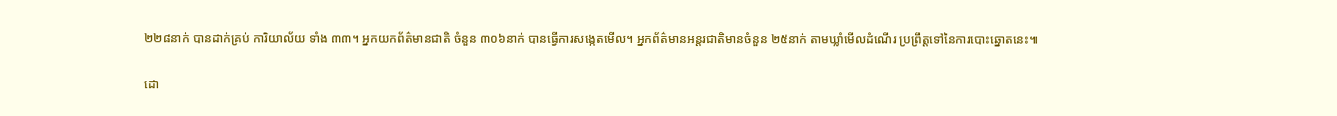២២៨នាក់ បានដាក់គ្រប់ ការិយាល័យ ទាំង ៣៣។ អ្នកយកព័ត៌មានជាតិ ចំនួន ៣០៦នាក់ បានធ្វើការសង្កេតមើល។ អ្នកព័ត៌មានអន្តរជាតិមានចំនួន ២៥នាក់ តាមឃ្លាំមើលដំណើរ ប្រព្រឹត្តទៅនៃការបោះឆ្នោតនេះ៕

ដោ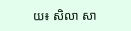យ៖ សិលា សា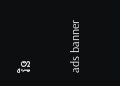រិន

ads banner